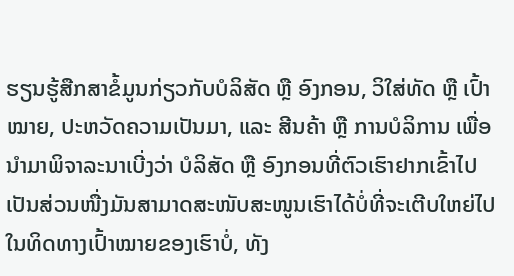ຮຽນຮູ້ສືກສາຂໍ້ມູນກ່ຽວກັບບໍລິສັດ ຫຼື ອົງກອນ, ວິໃສ່ທັດ ຫຼື ເປົ້າໝາຍ, ປະຫວັດຄວາມເປັນມາ, ແລະ ສີນຄ້າ ຫຼື ການບໍລິການ ເພື່ອນຳມາພິຈາລະນາເບີ່ງວ່າ ບໍລິສັດ ຫຼື ອົງກອນທີ່ຕົວເຮົາຢາກເຂົ້າໄປເປັນສ່ວນໜື່ງມັນສາມາດສະໜັບສະໜູນເຮົາໄດ້ບໍ່ທີ່ຈະເຕີບໃຫຍ່ໄປໃນທິດທາງເປົ້າໝາຍຂອງເຮົາບໍ່, ທັງ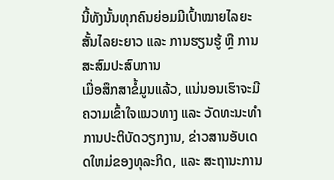ນີ້ທັງນັ້ນທຸກຄົນຍ່ອມມີເປົ້າໝາຍໄລຍະສັ້ນໄລຍະຍາວ ແລະ ການຮຽນຮູ້ ຫຼື ການສະສົມປະສົບການ
ເມື່ອສຶກສາຂໍ້ມູນແລ້ວ, ແນ່ນອນເຮົາຈະມີຄວາມເຂົ້າໃຈແນວທາງ ແລະ ວັດທະນະທຳການປະຕິບັດວຽກງານ, ຂ່າວສານອັບເດດໃຫມ່ຂອງທຸລະກິດ, ແລະ ສະຖານະການ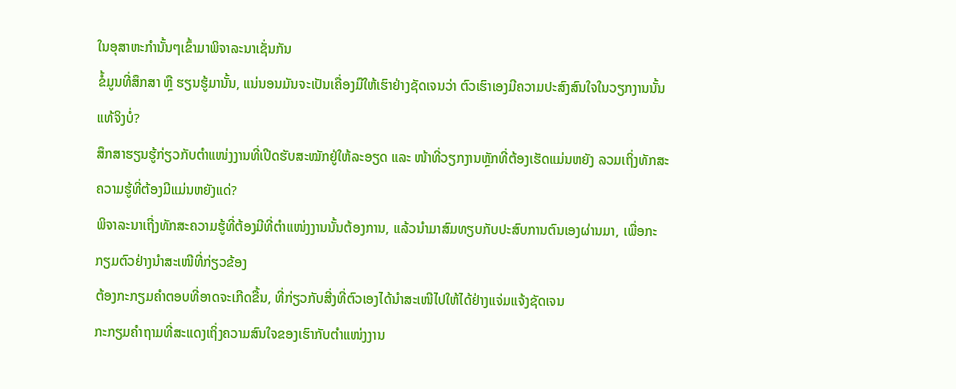ໃນອຸສາຫະກຳນັ້ນໆເຂົ້າມາພິຈາລະນາເຊັ່ນກັນ
ຂໍ້ມູນທີ່ສຶກສາ ຫຼື ຮຽນຮູ້ມານັ້ນ, ແນ່ນອນມັນຈະເປັນເຄື່ອງມືໃຫ້ເຮົາຢ່າງຊັດເຈນວ່າ ຕົວເຮົາເອງມີຄວາມປະສົງສົນໃຈໃນວຽກງານນັ້ນແທ້ຈິງບໍ່?
ສຶກສາຮຽນຮູ້ກ່ຽວກັບຕຳແໜ່ງງານທີ່ເປີດຮັບສະໝັກຢູ່ໃຫ້ລະອຽດ ແລະ ໜ້າທີ່ວຽກງານຫຼັກທີ່ຕ້ອງເຮັດແມ່ນຫຍັງ ລວມເຖິ່ງທັກສະຄວາມຮູ້ທີ່ຕ້ອງມີແມ່ນຫຍັງແດ່?
ພິຈາລະນາເຖີ່ງທັກສະຄວາມຮູ້ທີ່ຕ້ອງມີທີ່ຕຳແໜ່ງງານນັ້ນຕ້ອງການ, ແລ້ວນຳມາສົມທຽບກັບປະສົບການຕົນເອງຜ່ານມາ, ເພື່ອກະກຽມຕົວຢ່າງນຳສະເໜີທີ່ກ່ຽວຂ້ອງ
ຕ້ອງກະກຽມຄຳຕອບທີ່ອາດຈະເກີດຂື້ນ, ທີ່ກ່ຽວກັບສີ່ງທີ່ຕົວເອງໄດ້ນຳສະເໜີໄປໃຫ້ໄດ້ຢ່າງແຈ່ມແຈ້ງຊັດເຈນ
ກະກຽມຄຳຖາມທີ່ສະແດງເຖິ່ງຄວາມສົນໃຈຂອງເຮົາກັບຕຳແໜ່ງງານ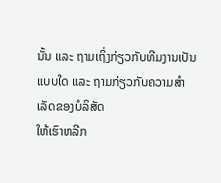ນັ້ນ ແລະ ຖາມເຖິ່ງກ່ຽວກັບທີມງານເປັນແບບໃດ ແລະ ຖາມກ່ຽວກັບຄວາມສຳເລັດຂອງບໍລິສັດ
ໃຫ້ເຮົາຫລີກ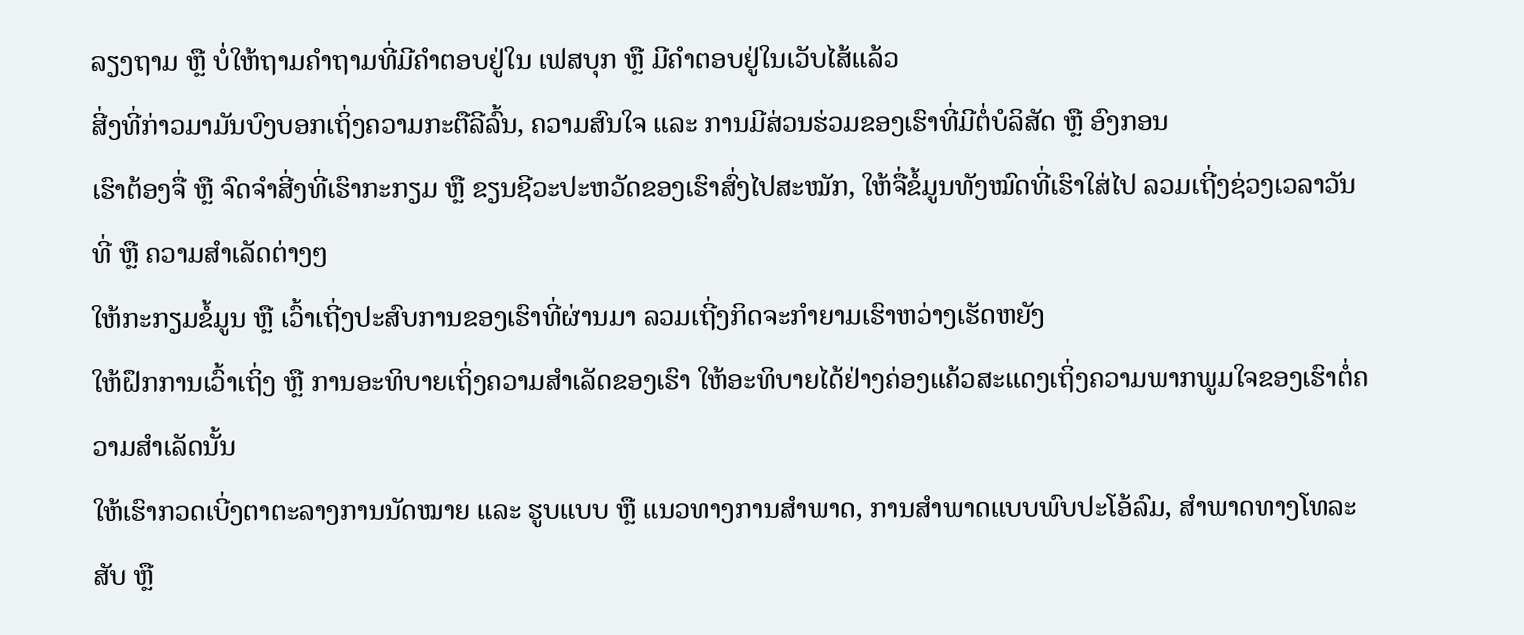ລຽງຖາມ ຫຼື ບໍ່ໃຫ້ຖາມຄຳຖາມທີ່ມີຄຳຕອບຢູ່ໃນ ເຟສບຸກ ຫຼື ມີຄຳຕອບຢູ່ໃນເວັບໄສ້ແລ້ວ
ສີ່ງທີ່ກ່າວມາມັນບົງບອກເຖິ່ງຄວາມກະຕືລີລົ້ນ, ຄວາມສົນໃຈ ແລະ ການມີສ່ວນຮ່ວມຂອງເຮົາທີ່ມີຕໍ່ບໍລິສັດ ຫຼື ອົງກອນ
ເຮົາຕ້ອງຈື່ ຫຼື ຈົດຈຳສີ່ງທີ່ເຮົາກະກຽມ ຫຼື ຂຽນຊີວະປະຫວັດຂອງເຮົາສົ່ງໄປສະໝັກ, ໃຫ້ຈື່ຂໍ້ມູນທັງໝົດທີ່ເຮົາໃສ່ໄປ ລວມເຖີ່ງຊ່ວງເວລາວັນທີ່ ຫຼື ຄວາມສຳເລັດຕ່າງໆ
ໃຫ້ກະກຽມຂໍ້ມູນ ຫຼື ເວົ້າເຖີ່ງປະສົບການຂອງເຮົາທີ່ຜ່ານມາ ລວມເຖີ່ງກິດຈະກຳຍາມເຮົາຫວ່າງເຮັດຫຍັງ
ໃຫ້ຝຶກການເວົ້າເຖິ່ງ ຫຼື ການອະທິບາຍເຖິ່ງຄວາມສຳເລັດຂອງເຮົາ ໃຫ້ອະທິບາຍໄດ້ຢ່າງຄ່ອງແຄ້ວສະແດງເຖິ່ງຄວາມພາກພູມໃຈຂອງເຮົາຕໍ່ຄວາມສຳເລັດນັ້ນ
ໃຫ້ເຮົາກວດເບີ່ງຕາຕະລາງການນັດໝາຍ ແລະ ຮູບແບບ ຫຼື ແນວທາງການສຳພາດ, ການສຳພາດແບບພົບປະໂອ້ລົມ, ສຳພາດທາງໂທລະສັບ ຫຼື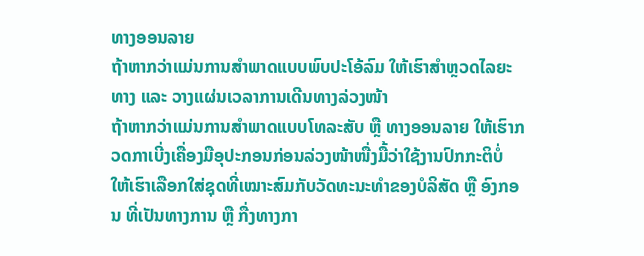ທາງອອນລາຍ
ຖ້າຫາກວ່າແມ່ນການສຳພາດແບບພົບປະໂອ້ລົມ ໃຫ້ເຮົາສຳຫຼວດໄລຍະທາງ ແລະ ວາງແຜ່ນເວລາການເດີນທາງລ່ວງໜ້າ
ຖ້າຫາກວ່າແມ່ນການສຳພາດແບບໂທລະສັບ ຫຼື ທາງອອນລາຍ ໃຫ້ເຮົາກວດກາເບີ່ງເຄື່ອງມືອຸປະກອນກ່ອນລ່ວງໜ້າໜື່ງມື້ວ່າໃຊ້ງານປົກກະຕິບໍ່
ໃຫ້ເຮົາເລືອກໃສ່ຊຸດທີ່ເໝາະສົມກັບວັດທະນະທຳຂອງບໍລິສັດ ຫຼື ອົງກອນ ທີ່ເປັນທາງການ ຫຼື ກື່ງທາງກາ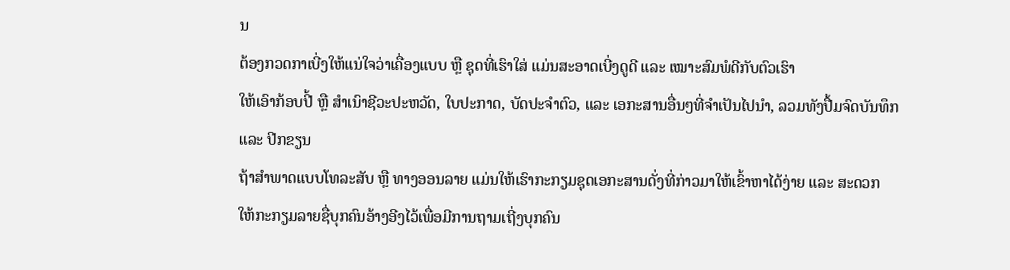ນ
ຕ້ອງກວດກາເບີ່ງໃຫ້ແນ່ໃຈວ່າເຄື່ອງແບບ ຫຼື ຊຸດທີ່ເຮົາໃສ່ ແມ່ນສະອາດເບີ່ງດູດີ ແລະ ເໝາະສົມພໍດີກັບຕົວເຮົາ
ໃຫ້ເອົາກ້ອບປີ້ ຫຼື ສຳເນົາຊີວະປະຫວັດ, ໃບປະກາດ, ບັດປະຈຳຕົວ, ແລະ ເອກະສານອື່ນໆທີ່ຈຳເປັນໄປນຳ, ລວມທັງປື້ມຈົດບັນທຶກ ແລະ ປີກຂຽນ
ຖ້າສຳພາດແບບໂທລະສັບ ຫຼື ທາງອອນລາຍ ແມ່ນໃຫ້ເຮົາກະກຽມຊຸດເອກະສານດັ່ງທີ່ກ່າວມາໃຫ້ເຂົ້າຫາໄດ້ງ່າຍ ແລະ ສະດວກ
ໃຫ້ກະກຽມລາຍຊື່ບຸກຄົນອ້າງອີງໄວ້ເພື່ອມີການຖາມເຖີ່ງບຸກຄົນ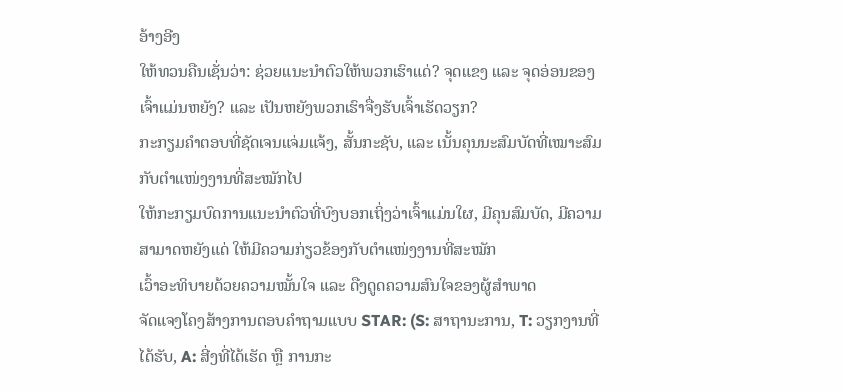ອ້າງອີງ
ໃຫ້ທວນຄືນເຊັ່ນວ່າ: ຊ່ວຍແນະນຳຕົວໃຫ້ພວກເຮົາແດ່? ຈຸດແຂງ ແລະ ຈຸດອ່ອນຂອງເຈົ້າແມ່ນຫຍັງ? ແລະ ເປັນຫຍັງພວກເຮົາຈື່ງຮັບເຈົ້າເຮັດວຽກ?
ກະກຽມຄຳຕອບທີ່ຊັດເຈນແຈ່ມແຈ້ງ, ສັ້ນກະຊັບ, ແລະ ເນັ້ນຄຸນນະສົມບັດທີ່ເໝາະສົມກັບຕຳແໜ່ງງານທີ່ສະໝັກໄປ
ໃຫ້ກະກຽມບົດການແນະນຳຕົວທີ່ບົງບອກເຖິ່ງວ່າເຈົ້າແມ່ນໃຜ, ມີຄຸນສົມບັດ, ມີຄວາມສາມາດຫຍັງແດ່ ໃຫ້ມີຄວາມກ່ຽວຂ້ອງກັບຕຳແໜ່ງງານທີ່ສະໝັກ
ເວົ້າອະທິບາຍດ້ວຍຄວາມໝັ້ນໃຈ ແລະ ດືງດູດຄວາມສົນໃຈຂອງຜູ້ສຳພາດ
ຈັດແຈງໂຄງສ້າງການຕອບຄຳຖາມແບບ STAR: (S: ສາຖານະການ, T: ວຽກງານທີ່ໄດ້ຮັບ, A: ສີ່ງທີ່ໄດ້ເຮັດ ຫຼື ການກະ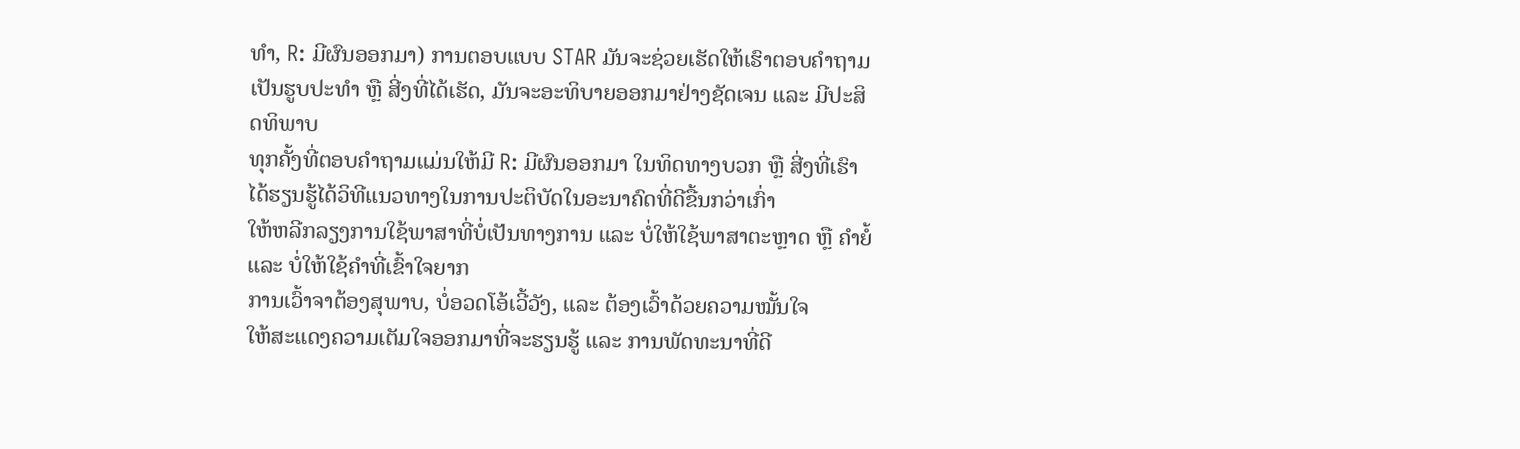ທຳ, R: ມີຜົນອອກມາ) ການຕອບແບບ STAR ມັນຈະຊ່ວຍເຮັດໃຫ້ເຮົາຕອບຄຳຖາມເປັນຮູບປະທຳ ຫຼື ສີ່ງທີ່ໄດ້ເຮັດ, ມັນຈະອະທິບາຍອອກມາຢ່າງຊັດເຈນ ແລະ ມີປະສິດທິພາບ
ທຸກຄັ້ງທີ່ຕອບຄຳຖາມແມ່ນໃຫ້ມີ R: ມີຜົນອອກມາ ໃນທິດທາງບວກ ຫຼື ສີ່ງທີ່ເຮົາໄດ້ຮຽນຮູ້ໄດ້ວິທີແນວທາງໃນການປະຕິບັດໃນອະນາຄົດທີ່ດີຂື້ນກວ່າເກົ່າ
ໃຫ້ຫລີກລຽງການໃຊ້ພາສາທີ່ບໍ່ເປັນທາງການ ແລະ ບໍ່ໃຫ້ໃຊ້ພາສາຕະຫຼາດ ຫຼື ຄຳຍໍ້ ແລະ ບໍ່ໃຫ້ໃຊ້ຄຳທີ່ເຂົ້າໃຈຍາກ
ການເວົ້າຈາຕ້ອງສຸພາບ, ບໍ່ອວດໂອ້ເວີ້ວັງ, ແລະ ຕ້ອງເວົ້າດ້ວຍຄວາມໝັ້ນໃຈ
ໃຫ້ສະແດງຄວາມເຕັມໃຈອອກມາທີ່ຈະຮຽນຮູ້ ແລະ ການພັດທະນາທີ່ດີ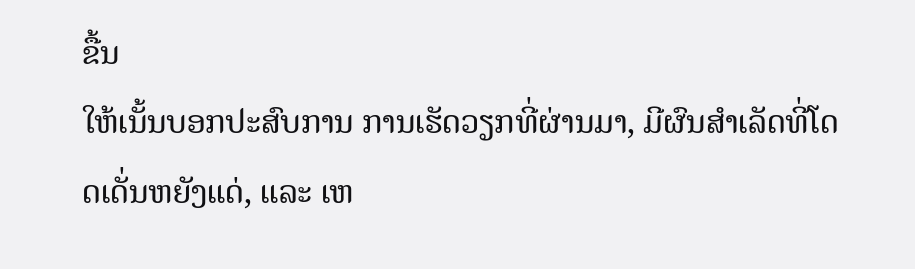ຂື້ນ
ໃຫ້ເນັ້ນບອກປະສົບການ ການເຮັດວຽກທີ່ຜ່ານມາ, ມີຜົນສໍາເລັດທີ່ໂດດເດັ່ນຫຍັງແດ່, ແລະ ເຫ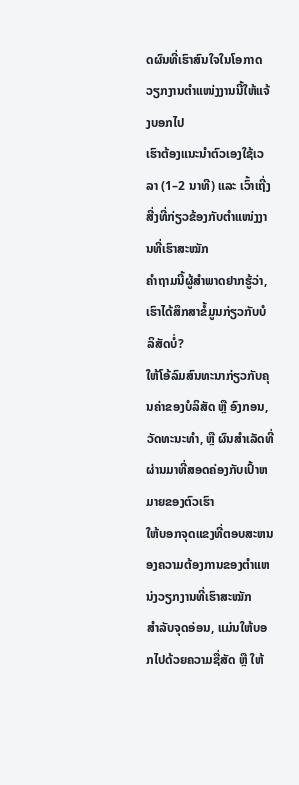ດຜົນທີ່ເຮົາສົນໃຈໃນໂອກາດວຽກງານຕຳແໜ່ງງານນີ້ໃຫ້ແຈ້ງບອກໄປ
ເຮົາຕ້ອງແນະນຳຕົວເອງໃຊ້ເວລາ (1–2 ນາທີ) ແລະ ເວົ້າເຖີ່ງສີ່ງທີ່ກ່ຽວຂ້ອງກັບຕຳແໜ່ງງານທີ່ເຮົາສະໝັກ
ຄຳຖາມນີ້ຜູ້ສຳພາດຢາກຮູ້ວ່າ, ເຮົາໄດ້ສຶກສາຂໍ້ມູນກ່ຽວກັບບໍລິສັດບໍ່?
ໃຫ້ໂອ້ລົມສົນທະນາກ່ຽວກັບຄຸນຄ່າຂອງບໍລິສັດ ຫຼື ອົງກອນ, ວັດທະນະທໍາ, ຫຼື ຜົນສໍາເລັດທີ່ຜ່ານມາທີ່ສອດຄ່ອງກັບເປົ້າຫມາຍຂອງຕົວເຮົາ
ໃຫ້ບອກຈຸດແຂງທີ່ຕອບສະຫນອງຄວາມຕ້ອງການຂອງຕໍາແຫນ່ງວຽກງານທີ່ເຮົາສະໝັກ
ສໍາລັບຈຸດອ່ອນ, ແມ່ນໃຫ້ບອກໄປດ້ວຍຄວາມຊື່ສັດ ຫຼື ໃຫ້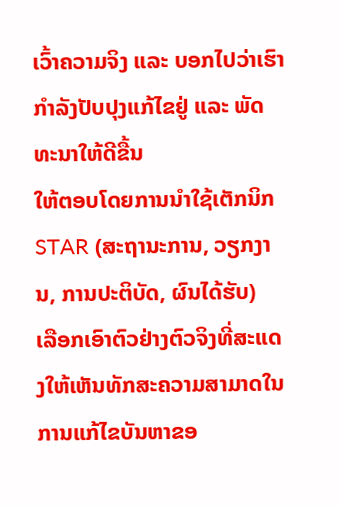ເວົ້າຄວາມຈິງ ແລະ ບອກໄປວ່າເຮົາກຳລັງປັບປຸງແກ້ໄຂຢູ່ ແລະ ພັດທະນາໃຫ້ດີຂື້ນ
ໃຫ້ຕອບໂດຍການນຳໃຊ້ເຕັກນິກ STAR (ສະຖານະການ, ວຽກງານ, ການປະຕິບັດ, ຜົນໄດ້ຮັບ)
ເລືອກເອົາຕົວຢ່າງຕົວຈິງທີ່ສະແດງໃຫ້ເຫັນທັກສະຄວາມສາມາດໃນການແກ້ໄຂບັນຫາຂອ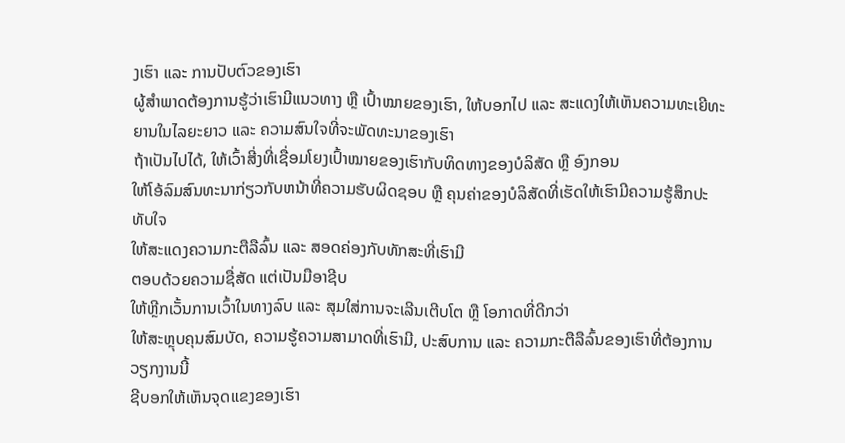ງເຮົາ ແລະ ການປັບຕົວຂອງເຮົາ
ຜູ້ສຳພາດຕ້ອງການຮູ້ວ່າເຮົາມີແນວທາງ ຫຼື ເປົ້າໝາຍຂອງເຮົາ, ໃຫ້ບອກໄປ ແລະ ສະແດງໃຫ້ເຫັນຄວາມທະເຍີທະຍານໃນໄລຍະຍາວ ແລະ ຄວາມສົນໃຈທີ່ຈະພັດທະນາຂອງເຮົາ
ຖ້າເປັນໄປໄດ້, ໃຫ້ເວົ້າສີ່ງທີ່ເຊື່ອມໂຍງເປົ້າໝາຍຂອງເຮົາກັບທິດທາງຂອງບໍລິສັດ ຫຼື ອົງກອນ
ໃຫ້ໂອ້ລົມສົນທະນາກ່ຽວກັບຫນ້າທີ່ຄວາມຮັບຜິດຊອບ ຫຼື ຄຸນຄ່າຂອງບໍລິສັດທີ່ເຮັດໃຫ້ເຮົາມີຄວາມຮູ້ສຶກປະທັບໃຈ
ໃຫ້ສະແດງຄວາມກະຕືລືລົ້ນ ແລະ ສອດຄ່ອງກັບທັກສະທີ່ເຮົາມີ
ຕອບດ້ວຍຄວາມຊື່ສັດ ແຕ່ເປັນມືອາຊີບ
ໃຫ້ຫຼີກເວັ້ນການເວົ້າໃນທາງລົບ ແລະ ສຸມໃສ່ການຈະເລີນເຕີບໂຕ ຫຼື ໂອກາດທີ່ດີກວ່າ
ໃຫ້ສະຫຼຸບຄຸນສົມບັດ, ຄວາມຮູ້ຄວາມສາມາດທີ່ເຮົາມີ, ປະສົບການ ແລະ ຄວາມກະຕືລືລົ້ນຂອງເຮົາທີ່ຕ້ອງການວຽກງານນີ້
ຊີບອກໃຫ້ເຫັນຈຸດແຂງຂອງເຮົາ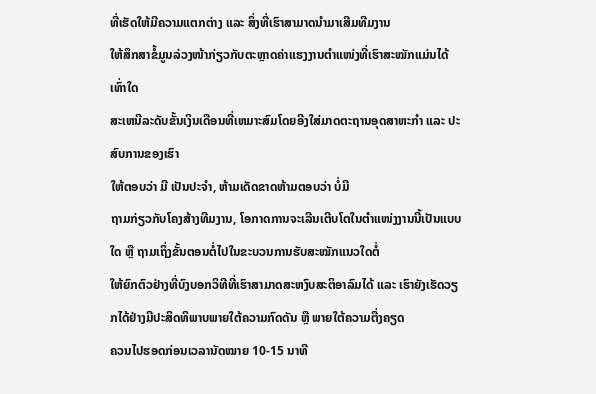ທີ່ເຮັດໃຫ້ມີຄວາມແຕກຕ່າງ ແລະ ສິ່ງທີ່ເຮົາສາມາດນໍາມາເສີມທີມງານ
ໃຫ້ສຶກສາຂໍ້ມູນລ່ວງໜ້າກ່ຽວກັບຕະຫຼາດຄ່າແຮງງານຕຳແໜ່ງທີ່ເຮົາສະໝັກແມ່ນໄດ້ເທົ່າໃດ
ສະເຫນີລະດັບຂັ້ນເງິນເດືອນທີ່ເຫມາະສົມໂດຍອີງໃສ່ມາດຕະຖານອຸດສາຫະກໍາ ແລະ ປະສົບການຂອງເຮົາ
ໃຫ້ຕອບວ່າ ມີ ເປັນປະຈຳ, ຫ້າມເດັດຂາດຫ້າມຕອບວ່າ ບໍ່ມີ
ຖາມກ່ຽວກັບໂຄງສ້າງທີມງານ, ໂອກາດການຈະເລີນເຕີບໂຕໃນຕຳແໜ່ງງານນີ້ເປັນແບບໃດ ຫຼື ຖາມເຖິ່ງຂັ້ນຕອນຕໍ່ໄປໃນຂະບວນການຮັບສະໝັກແນວໃດຕໍ່
ໃຫ້ຍົກຕົວຢ່າງທີ່ບົງບອກວິທີທີ່ເຮົາສາມາດສະຫງົບສະຕິອາລົມໄດ້ ແລະ ເຮົາຍັງເຮັດວຽກໄດ້ຢ່າງມີປະສິດທິພາບພາຍໃຕ້ຄວາມກົດດັນ ຫຼື ພາຍໃຕ້ຄວາມຕື່ງຄຽດ
ຄວນໄປຮອດກ່ອນເວລານັດໝາຍ 10-15 ນາທີ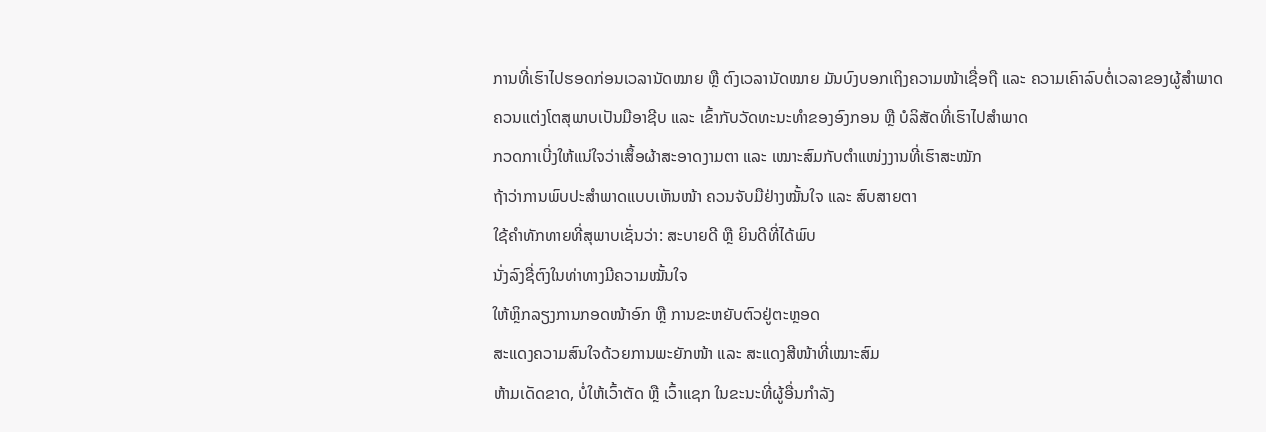ການທີ່ເຮົາໄປຮອດກ່ອນເວລານັດໝາຍ ຫຼື ຕົງເວລານັດໝາຍ ມັນບົງບອກເຖິງຄວາມໜ້າເຊື່ອຖື ແລະ ຄວາມເຄົາລົບຕໍ່ເວລາຂອງຜູ້ສຳພາດ
ຄວນແຕ່ງໂຕສຸພາບເປັນມືອາຊີບ ແລະ ເຂົ້າກັບວັດທະນະທຳຂອງອົງກອນ ຫຼື ບໍລິສັດທີ່ເຮົາໄປສຳພາດ
ກວດກາເບີ່ງໃຫ້ແນ່ໃຈວ່າເສຶ້ອຜ້າສະອາດງາມຕາ ແລະ ເໝາະສົມກັບຕຳແໜ່ງງານທີ່ເຮົາສະໝັກ
ຖ້າວ່າການພົບປະສຳພາດແບບເຫັນໜ້າ ຄວນຈັບມືຢ່າງໝັ້ນໃຈ ແລະ ສົບສາຍຕາ
ໃຊ້ຄຳທັກທາຍທີ່ສຸພາບເຊັ່ນວ່າ: ສະບາຍດີ ຫຼື ຍິນດີທີ່ໄດ້ພົບ
ນັ່ງລົງຊື່ຕົງໃນທ່າທາງມີຄວາມໝັ້ນໃຈ
ໃຫ້ຫຼິກລຽງການກອດໜ້າອົກ ຫຼື ການຂະຫຍັບຕົວຢູ່ຕະຫຼອດ
ສະແດງຄວາມສົນໃຈດ້ວຍການພະຍັກໜ້າ ແລະ ສະແດງສີໜ້າທີ່ເໝາະສົມ
ຫ້າມເດັດຂາດ, ບໍ່ໃຫ້ເວົ້າຕັດ ຫຼື ເວົ້າແຊກ ໃນຂະນະທີ່ຜູ້ອື່ນກຳລັງ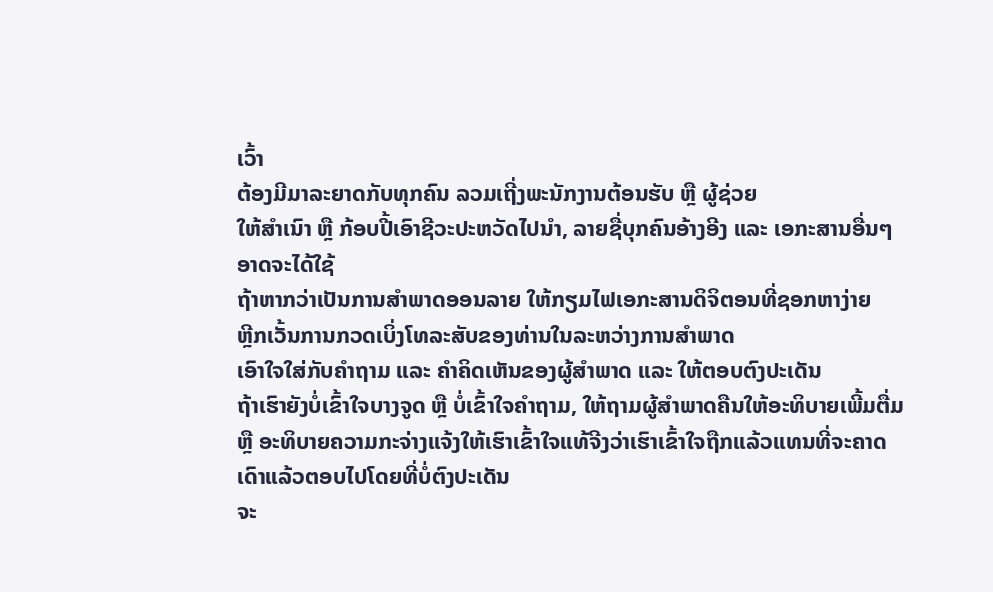ເວົ້າ
ຕ້ອງມີມາລະຍາດກັບທຸກຄົນ ລວມເຖີ່ງພະນັກງານຕ້ອນຮັບ ຫຼື ຜູ້ຊ່ວຍ
ໃຫ້ສຳເນົາ ຫຼື ກ້ອບປີ້ເອົາຊີວະປະຫວັດໄປນຳ, ລາຍຊື່ບຸກຄົນອ້າງອີງ ແລະ ເອກະສານອື່ນໆອາດຈະໄດ້ໃຊ້
ຖ້າຫາກວ່າເປັນການສຳພາດອອນລາຍ ໃຫ້ກຽມໄຟເອກະສານດິຈິຕອນທີ່ຊອກຫາງ່າຍ
ຫຼີກເວັ້ນການກວດເບິ່ງໂທລະສັບຂອງທ່ານໃນລະຫວ່າງການສໍາພາດ
ເອົາໃຈໃສ່ກັບຄໍາຖາມ ແລະ ຄໍາຄິດເຫັນຂອງຜູ້ສໍາພາດ ແລະ ໃຫ້ຕອບຕົງປະເດັນ
ຖ້າເຮົາຍັງບໍ່ເຂົ້າໃຈບາງຈູດ ຫຼື ບໍ່ເຂົ້າໃຈຄຳຖາມ, ໃຫ້ຖາມຜູ້ສຳພາດຄືນໃຫ້ອະທິບາຍເພີ້ມຕື່ມ ຫຼື ອະທິບາຍຄວາມກະຈ່າງແຈ້ງໃຫ້ເຮົາເຂົ້າໃຈແທ້ຈີງວ່າເຮົາເຂົ້າໃຈຖືກແລ້ວແທນທີ່ຈະຄາດເດົາແລ້ວຕອບໄປໂດຍທີ່ບໍ່ຕົງປະເດັນ
ຈະ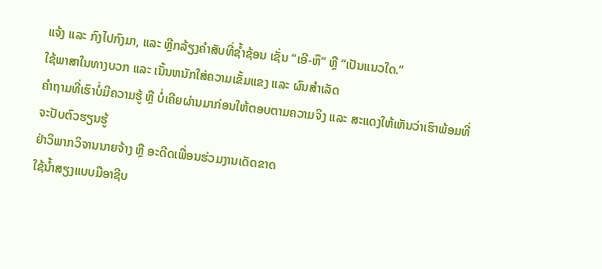ແຈ້ງ ແລະ ກົງໄປກົງມາ, ແລະ ຫຼີກລ້ຽງຄຳສັບທີ່ຊ້ຳຊ້ອນ ເຊັ່ນ “ເອີ-ຫຶ” ຫຼື “ເປັນແນວໃດ.”
ໃຊ້ພາສາໃນທາງບວກ ແລະ ເນັ້ນຫນັກໃສ່ຄວາມເຂັ້ມແຂງ ແລະ ຜົນສໍາເລັດ
ຄຳຖາມທີ່ເຮົາບໍ່ມີຄວາມຮູ້ ຫຼື ບໍ່ເຄີຍຜ່ານມາກ່ອນໃຫ້ຕອບຕາມຄວາມຈິງ ແລະ ສະແດງໃຫ້ເຫັນວ່າເຮົາພ້ອມທີ່ຈະປັບຕົວຮຽນຮູ້
ຢ່າວິພາກວິຈານນາຍຈ້າງ ຫຼື ອະດີດເພື່ອນຮ່ວມງານເດັດຂາດ
ໃຊ້ນໍ້າສຽງແບບມືອາຊີບ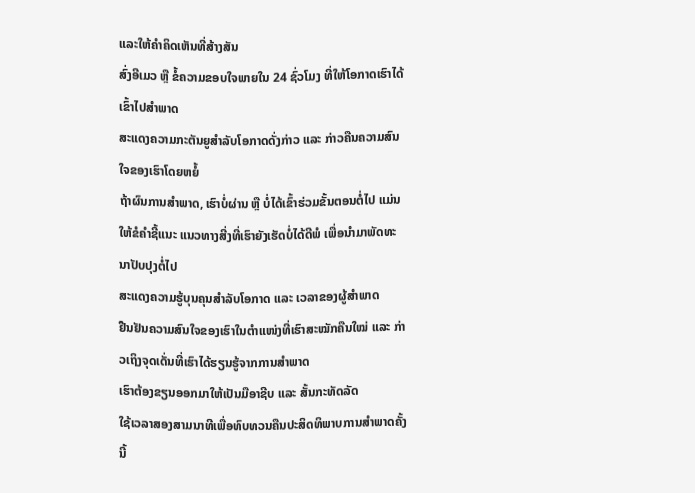ແລະໃຫ້ຄໍາຄິດເຫັນທີ່ສ້າງສັນ
ສົ່ງອີເມວ ຫຼື ຂໍ້ຄວາມຂອບໃຈພາຍໃນ 24 ຊົ່ວໂມງ ທີ່ໃຫ້ໂອກາດເຮົາໄດ້ເຂົ້າໄປສຳພາດ
ສະແດງຄວາມກະຕັນຍູສໍາລັບໂອກາດດັ່ງກ່າວ ແລະ ກ່າວຄືນຄວາມສົນໃຈຂອງເຮົາໂດຍຫຍໍ້
ຖ້າຜົນການສຳພາດ, ເຮົາບໍ່ຜ່ານ ຫຼື ບໍ່ໄດ້ເຂົ້າຮ່ວມຂັ້ນຕອນຕໍ່ໄປ ແມ່ນໃຫ້ຂໍຄຳຊີ້ແນະ ແນວທາງສີ່ງທີ່ເຮົາຍັງເຮັດບໍ່ໄດ້ດີພໍ ເພື່ອນຳມາພັດທະນາປັບປຸງຕໍ່ໄປ
ສະແດງຄວາມຮູ້ບຸນຄຸນສໍາລັບໂອກາດ ແລະ ເວລາຂອງຜູ້ສໍາພາດ
ຢືນຢັນຄວາມສົນໃຈຂອງເຮົາໃນຕຳແໜ່ງທີ່ເຮົາສະໝັກຄືນໃໝ່ ແລະ ກ່າວເຖິງຈຸດເດັ່ນທີ່ເຮົາໄດ້ຮຽນຮູ້ຈາກການສຳພາດ
ເຮົາຕ້ອງຂຽນອອກມາໃຫ້ເປັນມືອາຊີບ ແລະ ສັ້ນກະທັດລັດ
ໃຊ້ເວລາສອງສາມນາທີເພື່ອທົບທວນຄືນປະສິດທິພາບການສຳພາດຄັ້ງນີ້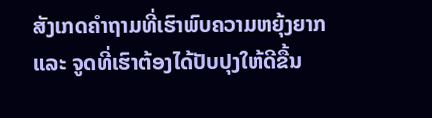ສັງເກດຄຳຖາມທີ່ເຮົາພົບຄວາມຫຍຸ້ງຍາກ ແລະ ຈູດທີ່ເຮົາຕ້ອງໄດ້ປັບປຸງໃຫ້ດີຂື້ນ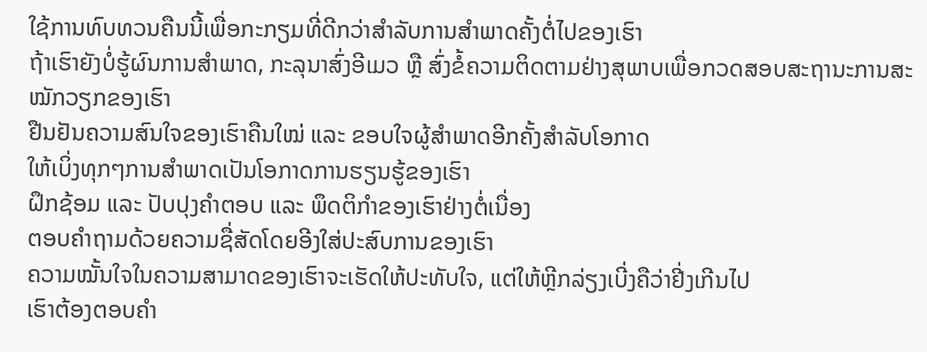ໃຊ້ການທົບທວນຄືນນີ້ເພື່ອກະກຽມທີ່ດີກວ່າສໍາລັບການສໍາພາດຄັ້ງຕໍ່ໄປຂອງເຮົາ
ຖ້າເຮົາຍັງບໍ່ຮູ້ຜົນການສຳພາດ, ກະລຸນາສົ່ງອີເມວ ຫຼື ສົ່ງຂໍ້ຄວາມຕິດຕາມຢ່າງສຸພາບເພື່ອກວດສອບສະຖານະການສະໝັກວຽກຂອງເຮົາ
ຢືນຢັນຄວາມສົນໃຈຂອງເຮົາຄືນໃໝ່ ແລະ ຂອບໃຈຜູ້ສໍາພາດອີກຄັ້ງສໍາລັບໂອກາດ
ໃຫ້ເບິ່ງທຸກໆການສໍາພາດເປັນໂອກາດການຮຽນຮູ້ຂອງເຮົາ
ຝຶກຊ້ອມ ແລະ ປັບປຸງຄຳຕອບ ແລະ ພຶດຕິກຳຂອງເຮົາຢ່າງຕໍ່ເນື່ອງ
ຕອບຄຳຖາມດ້ວຍຄວາມຊື່ສັດໂດຍອີງໃສ່ປະສົບການຂອງເຮົາ
ຄວາມໝັ້ນໃຈໃນຄວາມສາມາດຂອງເຮົາຈະເຮັດໃຫ້ປະທັບໃຈ, ແຕ່ໃຫ້ຫຼີກລ່ຽງເບີ່ງຄືວ່າຢີ່ງເກີນໄປ
ເຮົາຕ້ອງຕອບຄຳ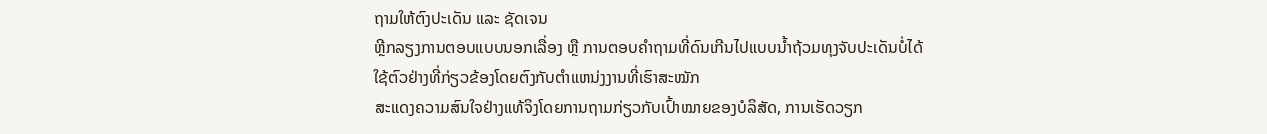ຖາມໃຫ້ຕົງປະເດັນ ແລະ ຊັດເຈນ
ຫຼີກລຽງການຕອບແບບນອກເລື່ອງ ຫຼື ການຕອບຄຳຖາມທີ່ດົນເກີນໄປແບບນ້ຳຖ້ວມທຸງຈັບປະເດັນບໍ່ໄດ້
ໃຊ້ຕົວຢ່າງທີ່ກ່ຽວຂ້ອງໂດຍຕົງກັບຕໍາແຫນ່ງງານທີ່ເຮົາສະໝັກ
ສະແດງຄວາມສົນໃຈຢ່າງແທ້ຈິງໂດຍການຖາມກ່ຽວກັບເປົ້າໝາຍຂອງບໍລິສັດ, ການເຮັດວຽກ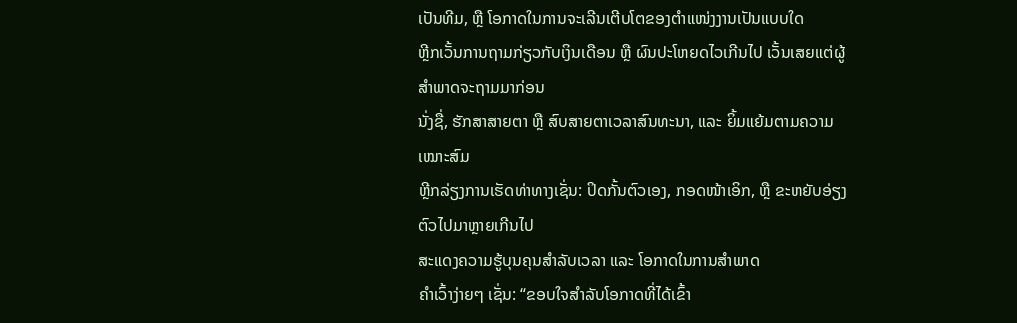ເປັນທີມ, ຫຼື ໂອກາດໃນການຈະເລີນເຕີບໂຕຂອງຕຳແໜ່ງງານເປັນແບບໃດ
ຫຼີກເວັ້ນການຖາມກ່ຽວກັບເງິນເດືອນ ຫຼື ຜົນປະໂຫຍດໄວເກີນໄປ ເວັ້ນເສຍແຕ່ຜູ້ສຳພາດຈະຖາມມາກ່ອນ
ນັ່ງຊື່, ຮັກສາສາຍຕາ ຫຼື ສົບສາຍຕາເວລາສົນທະນາ, ແລະ ຍິ້ມແຍ້ມຕາມຄວາມເໝາະສົມ
ຫຼີກລ່ຽງການເຮັດທ່າທາງເຊັ່ນ: ປິດກັ້ນຕົວເອງ, ກອດໜ້າເອິກ, ຫຼື ຂະຫຍັບອ່ຽງຕົວໄປມາຫຼາຍເກີນໄປ
ສະແດງຄວາມຮູ້ບຸນຄຸນສຳລັບເວລາ ແລະ ໂອກາດໃນການສຳພາດ
ຄຳເວົ້າງ່າຍໆ ເຊັ່ນ: “ຂອບໃຈສຳລັບໂອກາດທີ່ໄດ້ເຂົ້າ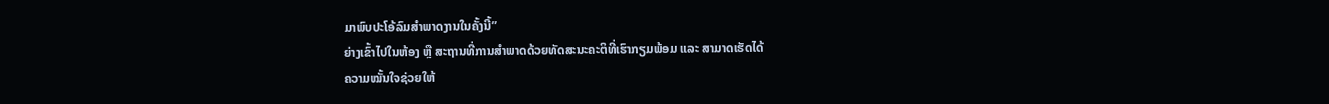ມາພົບປະໂອ້ລົມສຳພາດງານໃນຄັ້ງນີ້”
ຍ່າງເຂົ້າໄປໃນຫ້ອງ ຫຼື ສະຖານທີ່ການສໍາພາດດ້ວຍທັດສະນະຄະຕິທີ່ເຮົາກຽມພ້ອມ ແລະ ສາມາດເຮັດໄດ້
ຄວາມໝັ້ນໃຈຊ່ວຍໃຫ້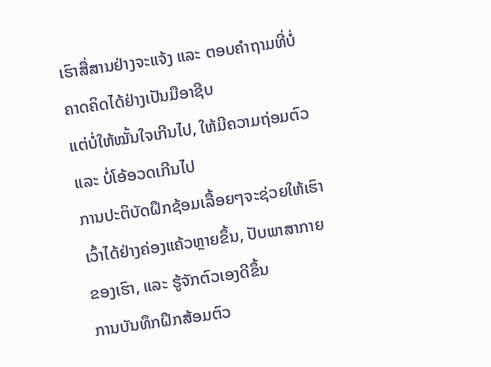ເຮົາສື່ສານຢ່າງຈະແຈ້ງ ແລະ ຕອບຄຳຖາມທີ່ບໍ່ຄາດຄິດໄດ້ຢ່າງເປັນມືອາຊີບ
ແຕ່ບໍ່ໃຫ້ໝັ້ນໃຈເກີນໄປ, ໃຫ້ມີຄວາມຖ່ອມຕົວ ແລະ ບໍ່ໂອ້ອວດເກີນໄປ
ການປະຕິບັດຝຶກຊ້ອມເລື້ອຍໆຈະຊ່ວຍໃຫ້ເຮົາເວົ້າໄດ້ຢ່າງຄ່ອງແຄ້ວຫຼາຍຂຶ້ນ, ປັບພາສາກາຍຂອງເຮົາ, ແລະ ຮູ້ຈັກຕົວເອງດີຂຶ້ນ
ການບັນທຶກຝຶກສ້ອມຕົວ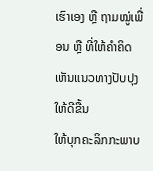ເຮົາເອງ ຫຼື ຖາມໝູ່ເພື່ອນ ຫຼື ທີ່ໃຫ້ຄຳຄິດເຫັນແນວທາງປັບປຸງໃຫ້ດີຂື້ນ
ໃຫ້ບຸກຄະລິກກະພາບ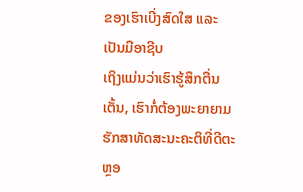ຂອງເຮົາເບີ່ງສົດໃສ ແລະ ເປັນມືອາຊີບ
ເຖິງແມ່ນວ່າເຮົາຮູ້ສຶກຕື່ນເຕັ້ນ, ເຮົາກໍ່ຕ້ອງພະຍາຍາມຮັກສາທັດສະນະຄະຕິທີ່ດີຕະຫຼອ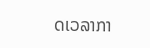ດເວລາກາ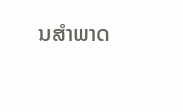ນສໍາພາດ